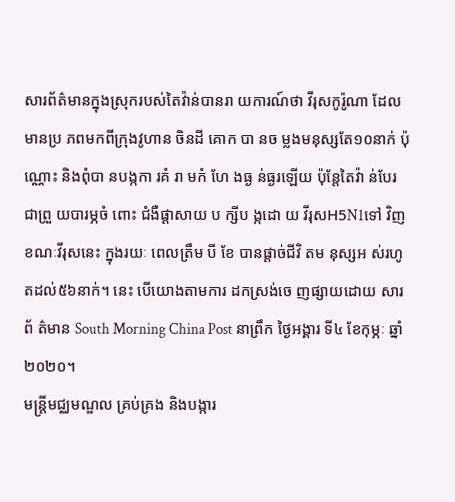សារព័ត៌មានក្នុងស្រុករបស់តៃវ៉ាន់បានរា យការណ៍ថា វីរុសកូរ៉ូណា ដែលមានប្រ ភពមកពីក្រុងវូហាន ចិនដី គោក បា នច ម្លងមនុស្សតែ១០នាក់ ប៉ុណ្ណោះ និងពុំបា នបង្កកា រគំ រា មកំ ហែ ងធ្ង ន់ធ្ងរឡើយ ប៉ុន្ដែតៃវ៉ា ន់បែរ ជាព្រួ យបារម្ភចំ ពោះ ជំងឺផ្ដាសាយ ប ក្សីប ង្កដោ យ វីរុសH5N1ទៅ វិញ ខណៈវីរុសនេះ ក្នុងរយៈ ពេលត្រឹម បី ខែ បានផ្ដាច់ជីវិ តម នុស្សអ ស់រហូតដល់៥៦នាក់។ នេះ បើយោងតាមការ ដកស្រង់ចេ ញផ្សាយដោយ សារព័ ត៌មាន South Morning China Post នាព្រឹក ថ្ងៃអង្គារ ទី៤ ខែកុម្ភៈ ឆ្នាំ២០២០។
មន្ដ្រីមជ្ឈមណ្ឌល គ្រប់គ្រង និងបង្ការ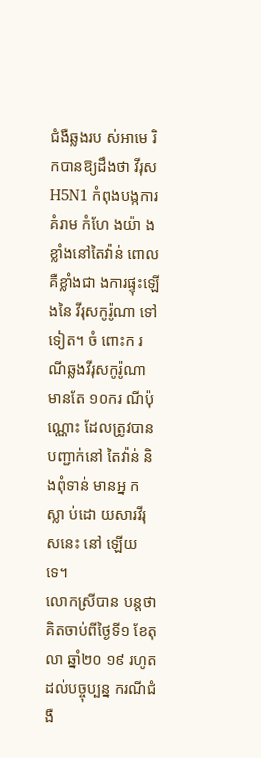ជំងឺឆ្លងរប ស់អាមេ រិកបានឱ្យដឹងថា វីរុសH5N1 កំពុងបង្កការគំរាម កំហែ ងយ៉ា ងខ្លាំងនៅតៃវ៉ាន់ ពោលគឺខ្លាំងជា ងការផ្ទុះឡើងនៃ វីរុសកូរ៉ូណា ទៅទៀត។ ចំ ពោះក រណីឆ្លងវីរុសកូរ៉ូណា មានតែ ១០ករ ណីប៉ុណ្ណោះ ដែលត្រូវបានបញ្ជាក់នៅ តៃវ៉ាន់ និងពុំទាន់ មានអ្ន ក ស្លា ប់ដោ យសារវីរុ សនេះ នៅ ឡើយទេ។
លោកស្រីបាន បន្ដថា គិតចាប់ពីថ្ងៃទី១ ខែតុលា ឆ្នាំ២០ ១៩ រហូតដល់បច្ចុប្បន្ន ករណីជំងឺ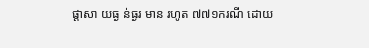ផ្ដាសា យធ្ង ន់ធ្ងរ មាន រហូត ៧៧១ករណី ដោយ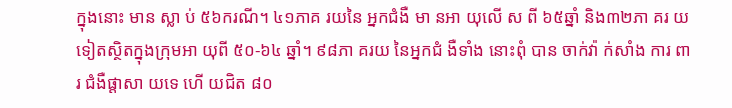ក្នុងនោះ មាន ស្លា ប់ ៥៦ករណី។ ៤១ភាគ រយនៃ អ្នកជំងឺ មា នអា យុលើ ស ពី ៦៥ឆ្នាំ និង៣២ភា គរ យទៀតស្ថិតក្នុងក្រុមអា យុពី ៥០-៦៤ ឆ្នាំ។ ៩៨ភា គរយ នៃអ្នកជំ ងឺទាំង នោះពុំ បាន ចាក់វ៉ា ក់សាំង ការ ពារ ជំងឺផ្តាសា យទេ ហើ យជិត ៨០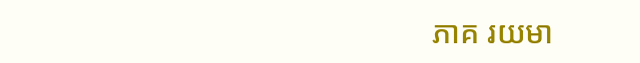ភាគ រយមា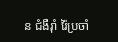ន ជំងឺរ៉ាំ រ៉ៃប្រចាំ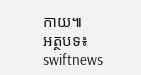កាយ៕
អត្ថបទ៖ swiftnews